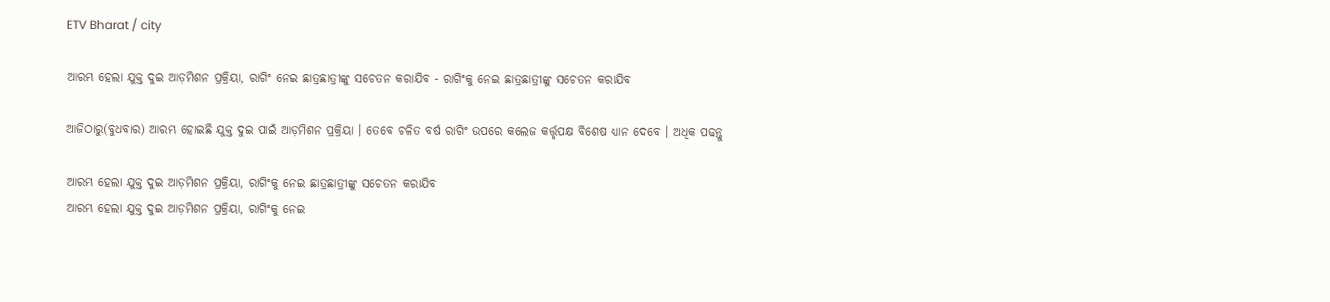ETV Bharat / city

ଆରମ୍ଭ ହେଲା ଯୁକ୍ତ ଦୁଇ ଆଡ଼ମିଶନ ପ୍ରକ୍ରିୟା, ରାଗିଂ ନେଇ ଛାତ୍ରଛାତ୍ରୀଙ୍କୁ ସଚେତନ କରାଯିବ - ରାଗିଂକୁ ନେଇ ଛାତ୍ରଛାତ୍ରୀଙ୍କୁ ସଚେତନ କରାଯିବ

ଆଜିଠାରୁ(ବୁଧବାର) ଆରମ୍ଭ ହୋଇଛି ଯୁକ୍ତ ଦୁଇ ପାଇଁ ଆଡ଼ମିଶନ ପ୍ରକ୍ରିୟା । ତେବେ ଚଳିତ ବର୍ଷ ରାଗିଂ ଉପରେ କଲେଜ କର୍ତ୍ତୃପକ୍ଷ ବିଶେଷ ଧ୍ୟାନ ଦେବେ । ଅଧିକ ପଢନ୍ତୁ

ଆରମ୍ଭ ହେଲା ଯୁକ୍ତ ଦୁଇ ଆଡ଼ମିଶନ ପ୍ରକ୍ରିୟା, ରାଗିଂକୁ ନେଇ ଛାତ୍ରଛାତ୍ରୀଙ୍କୁ ସଚେତନ କରାଯିବ
ଆରମ୍ଭ ହେଲା ଯୁକ୍ତ ଦୁଇ ଆଡ଼ମିଶନ ପ୍ରକ୍ରିୟା, ରାଗିଂକୁ ନେଇ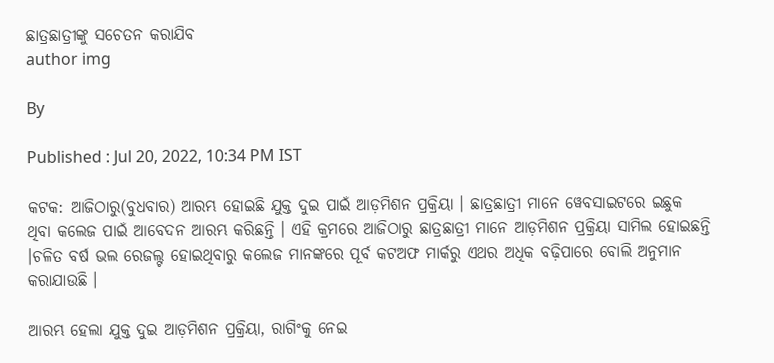ଛାତ୍ରଛାତ୍ରୀଙ୍କୁ ସଚେତନ କରାଯିବ
author img

By

Published : Jul 20, 2022, 10:34 PM IST

କଟକ: ଆଜିଠାରୁ(ବୁଧବାର) ଆରମ୍ଭ ହୋଇଛି ଯୁକ୍ତ ଦୁଇ ପାଇଁ ଆଡ଼ମିଶନ ପ୍ରକ୍ରିୟା । ଛାତ୍ରଛାତ୍ରୀ ମାନେ ୱେବସାଇଟରେ ଇଛୁକ ଥିବା କଲେଜ ପାଇଁ ଆବେଦନ ଆରମ୍ଭ କରିଛନ୍ତି । ଏହି କ୍ରମରେ ଆଜିଠାରୁ ଛାତ୍ରଛାତ୍ରୀ ମାନେ ଆଡ଼ମିଶନ ପ୍ରକ୍ରିୟା ସାମିଲ ହୋଇଛନ୍ତି ।ଚଳିତ ବର୍ଷ ଭଲ ରେଜଲ୍ଟ ହୋଇଥିବାରୁ କଲେଜ ମାନଙ୍କରେ ପୂର୍ବ କଟଅଫ ମାର୍କରୁ ଏଥର ଅଧିକ ବଢ଼ିପାରେ ବୋଲି ଅନୁମାନ କରାଯାଉଛି ।

ଆରମ୍ଭ ହେଲା ଯୁକ୍ତ ଦୁଇ ଆଡ଼ମିଶନ ପ୍ରକ୍ରିୟା, ରାଗିଂକୁ ନେଇ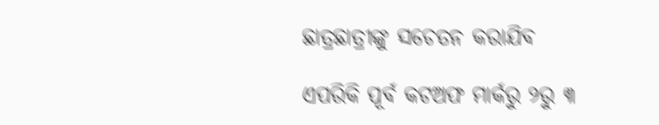ଛାତ୍ରଛାତ୍ରୀଙ୍କୁ ସଚେତନ କରାଯିବ

ଏପରିକି ପୂର୍ବ କଟଅଫ ମାର୍କରୁ ୨ରୁ ୩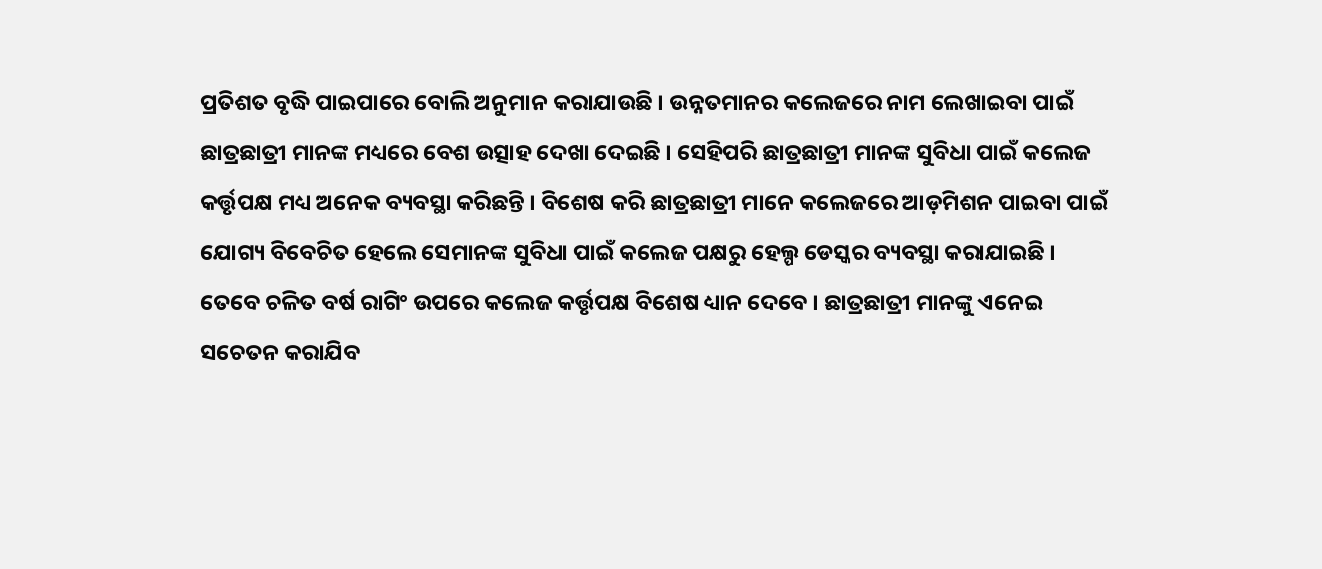ପ୍ରତିଶତ ବୃଦ୍ଧି ପାଇପାରେ ବୋଲି ଅନୁମାନ କରାଯାଉଛି । ଉନ୍ନତମାନର କଲେଜରେ ନାମ ଲେଖାଇବା ପାଇଁ ଛାତ୍ରଛାତ୍ରୀ ମାନଙ୍କ ମଧ୍ୟରେ ବେଶ ଉତ୍ସାହ ଦେଖା ଦେଇଛି । ସେହିପରି ଛାତ୍ରଛାତ୍ରୀ ମାନଙ୍କ ସୁବିଧା ପାଇଁ କଲେଜ କର୍ତ୍ତୃପକ୍ଷ ମଧ୍ୟ ଅନେକ ବ୍ୟବସ୍ଥା କରିଛନ୍ତି । ବିଶେଷ କରି ଛାତ୍ରଛାତ୍ରୀ ମାନେ କଲେଜରେ ଆଡ଼ମିଶନ ପାଇବା ପାଇଁ ଯୋଗ୍ୟ ବିବେଚିତ ହେଲେ ସେମାନଙ୍କ ସୁବିଧା ପାଇଁ କଲେଜ ପକ୍ଷରୁ ହେଲ୍ପ ଡେସ୍କର ବ୍ୟବସ୍ଥା କରାଯାଇଛି । ତେବେ ଚଳିତ ବର୍ଷ ରାଗିଂ ଉପରେ କଲେଜ କର୍ତ୍ତୃପକ୍ଷ ବିଶେଷ ଧ୍ୟାନ ଦେବେ । ଛାତ୍ରଛାତ୍ରୀ ମାନଙ୍କୁ ଏନେଇ ସଚେତନ କରାଯିବ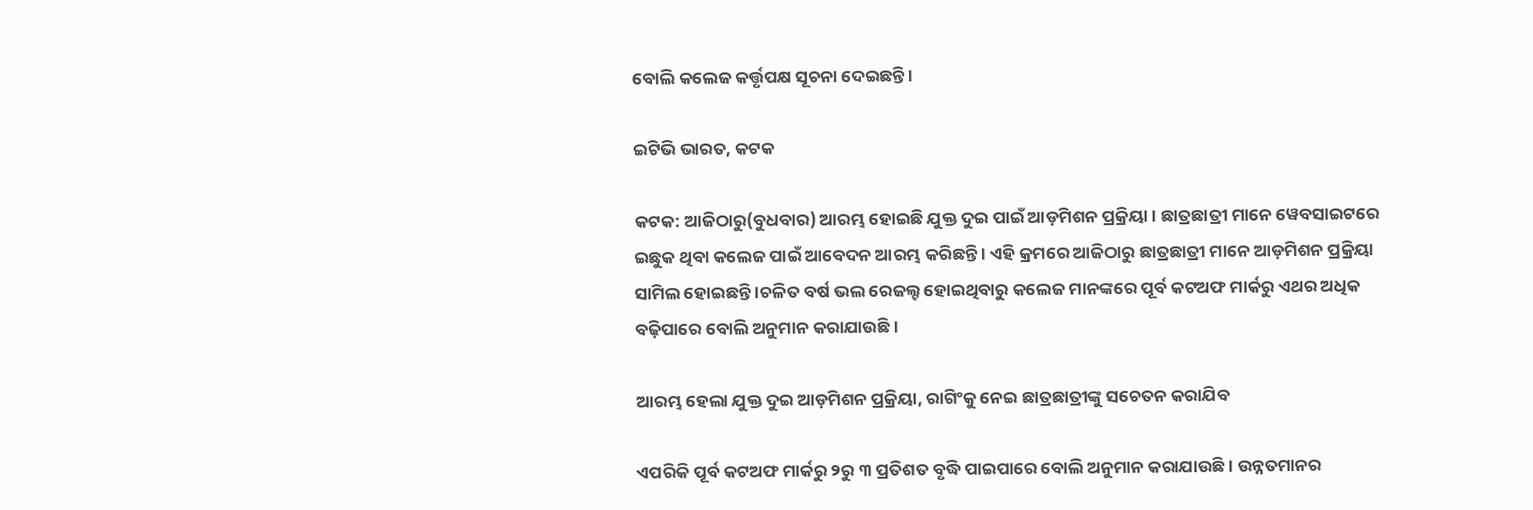ବୋଲି କଲେଜ କର୍ତ୍ତୃପକ୍ଷ ସୂଚନା ଦେଇଛନ୍ତି ।

ଇଟିଭି ଭାରତ, କଟକ

କଟକ: ଆଜିଠାରୁ(ବୁଧବାର) ଆରମ୍ଭ ହୋଇଛି ଯୁକ୍ତ ଦୁଇ ପାଇଁ ଆଡ଼ମିଶନ ପ୍ରକ୍ରିୟା । ଛାତ୍ରଛାତ୍ରୀ ମାନେ ୱେବସାଇଟରେ ଇଛୁକ ଥିବା କଲେଜ ପାଇଁ ଆବେଦନ ଆରମ୍ଭ କରିଛନ୍ତି । ଏହି କ୍ରମରେ ଆଜିଠାରୁ ଛାତ୍ରଛାତ୍ରୀ ମାନେ ଆଡ଼ମିଶନ ପ୍ରକ୍ରିୟା ସାମିଲ ହୋଇଛନ୍ତି ।ଚଳିତ ବର୍ଷ ଭଲ ରେଜଲ୍ଟ ହୋଇଥିବାରୁ କଲେଜ ମାନଙ୍କରେ ପୂର୍ବ କଟଅଫ ମାର୍କରୁ ଏଥର ଅଧିକ ବଢ଼ିପାରେ ବୋଲି ଅନୁମାନ କରାଯାଉଛି ।

ଆରମ୍ଭ ହେଲା ଯୁକ୍ତ ଦୁଇ ଆଡ଼ମିଶନ ପ୍ରକ୍ରିୟା, ରାଗିଂକୁ ନେଇ ଛାତ୍ରଛାତ୍ରୀଙ୍କୁ ସଚେତନ କରାଯିବ

ଏପରିକି ପୂର୍ବ କଟଅଫ ମାର୍କରୁ ୨ରୁ ୩ ପ୍ରତିଶତ ବୃଦ୍ଧି ପାଇପାରେ ବୋଲି ଅନୁମାନ କରାଯାଉଛି । ଉନ୍ନତମାନର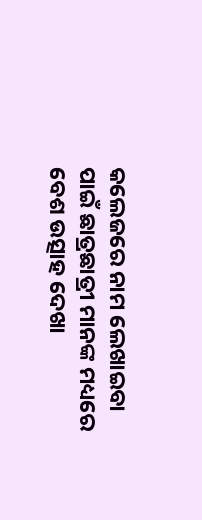କଲେଜରେ ନାମ ଲେଖାଇବା ପାଇଁ ଛାତ୍ରଛାତ୍ରୀ ମାନଙ୍କ ମଧ୍ୟରେ ବେଶ ଉତ୍ସାହ ଦେଖା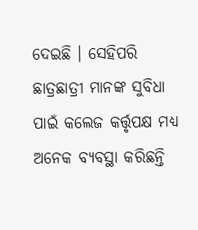ଦେଇଛି । ସେହିପରି ଛାତ୍ରଛାତ୍ରୀ ମାନଙ୍କ ସୁବିଧା ପାଇଁ କଲେଜ କର୍ତ୍ତୃପକ୍ଷ ମଧ୍ୟ ଅନେକ ବ୍ୟବସ୍ଥା କରିଛନ୍ତି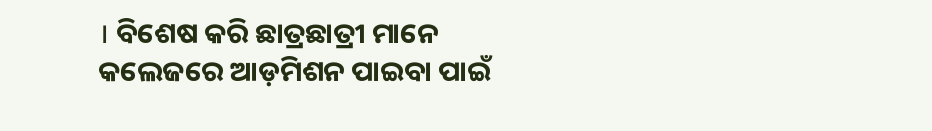। ବିଶେଷ କରି ଛାତ୍ରଛାତ୍ରୀ ମାନେ କଲେଜରେ ଆଡ଼ମିଶନ ପାଇବା ପାଇଁ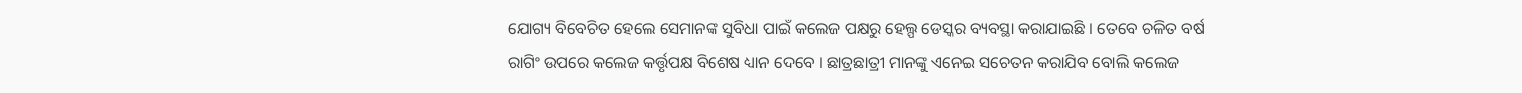ଯୋଗ୍ୟ ବିବେଚିତ ହେଲେ ସେମାନଙ୍କ ସୁବିଧା ପାଇଁ କଲେଜ ପକ୍ଷରୁ ହେଲ୍ପ ଡେସ୍କର ବ୍ୟବସ୍ଥା କରାଯାଇଛି । ତେବେ ଚଳିତ ବର୍ଷ ରାଗିଂ ଉପରେ କଲେଜ କର୍ତ୍ତୃପକ୍ଷ ବିଶେଷ ଧ୍ୟାନ ଦେବେ । ଛାତ୍ରଛାତ୍ରୀ ମାନଙ୍କୁ ଏନେଇ ସଚେତନ କରାଯିବ ବୋଲି କଲେଜ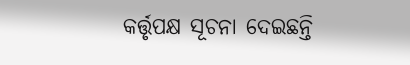କର୍ତ୍ତୃପକ୍ଷ ସୂଚନା ଦେଇଛନ୍ତି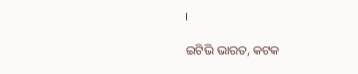।

ଇଟିଭି ଭାରତ, କଟକ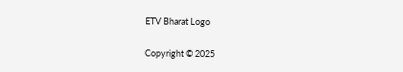ETV Bharat Logo

Copyright © 2025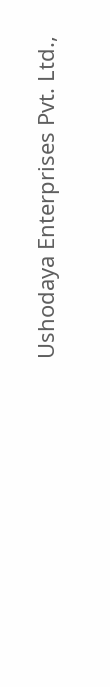Ushodaya Enterprises Pvt. Ltd.,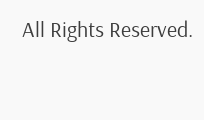All Rights Reserved.